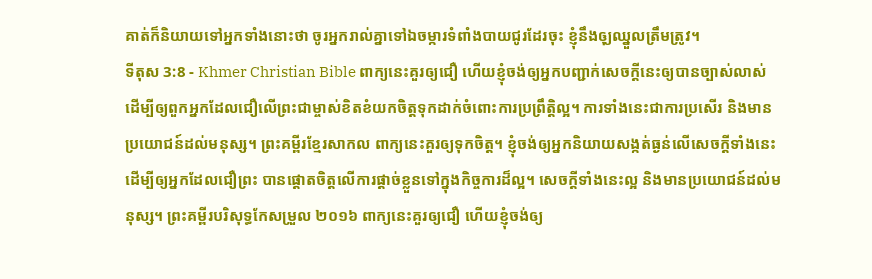គាត់ក៏និយាយទៅអ្នកទាំងនោះថា ចូរអ្នករាល់គ្នាទៅឯចម្ការទំពាំងបាយជូរដែរចុះ ខ្ញុំនឹងឲុ្យឈ្នួលត្រឹមត្រូវ។
ទីតុស 3:8 - Khmer Christian Bible ពាក្យនេះគួរឲ្យជឿ ហើយខ្ញុំចង់ឲ្យអ្នកបញ្ជាក់សេចក្ដីនេះឲ្យបានច្បាស់លាស់ ដើម្បីឲ្យពួកអ្នកដែលជឿលើព្រះជាម្ចាស់ខិតខំយកចិត្ដទុកដាក់ចំពោះការប្រព្រឹត្ដិល្អ។ ការទាំងនេះជាការប្រសើរ និងមានប្រយោជន៍ដល់មនុស្ស។ ព្រះគម្ពីរខ្មែរសាកល ពាក្យនេះគួរឲ្យទុកចិត្ត។ ខ្ញុំចង់ឲ្យអ្នកនិយាយសង្កត់ធ្ងន់លើសេចក្ដីទាំងនេះ ដើម្បីឲ្យអ្នកដែលជឿព្រះ បានផ្ដោតចិត្តលើការផ្ដាច់ខ្លួនទៅក្នុងកិច្ចការដ៏ល្អ។ សេចក្ដីទាំងនេះល្អ និងមានប្រយោជន៍ដល់មនុស្ស។ ព្រះគម្ពីរបរិសុទ្ធកែសម្រួល ២០១៦ ពាក្យនេះគួរឲ្យជឿ ហើយខ្ញុំចង់ឲ្យ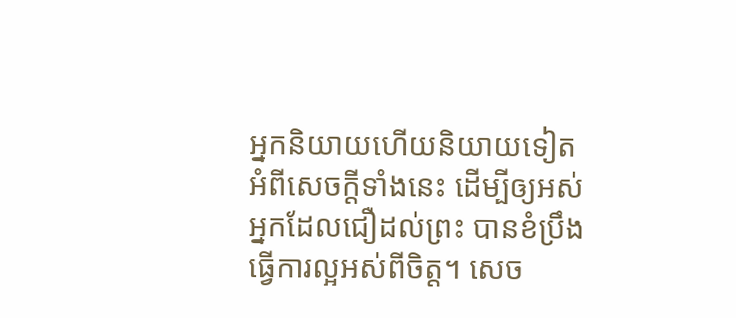អ្នកនិយាយហើយនិយាយទៀតអំពីសេចក្ដីទាំងនេះ ដើម្បីឲ្យអស់អ្នកដែលជឿដល់ព្រះ បានខំប្រឹងធ្វើការល្អអស់ពីចិត្ត។ សេច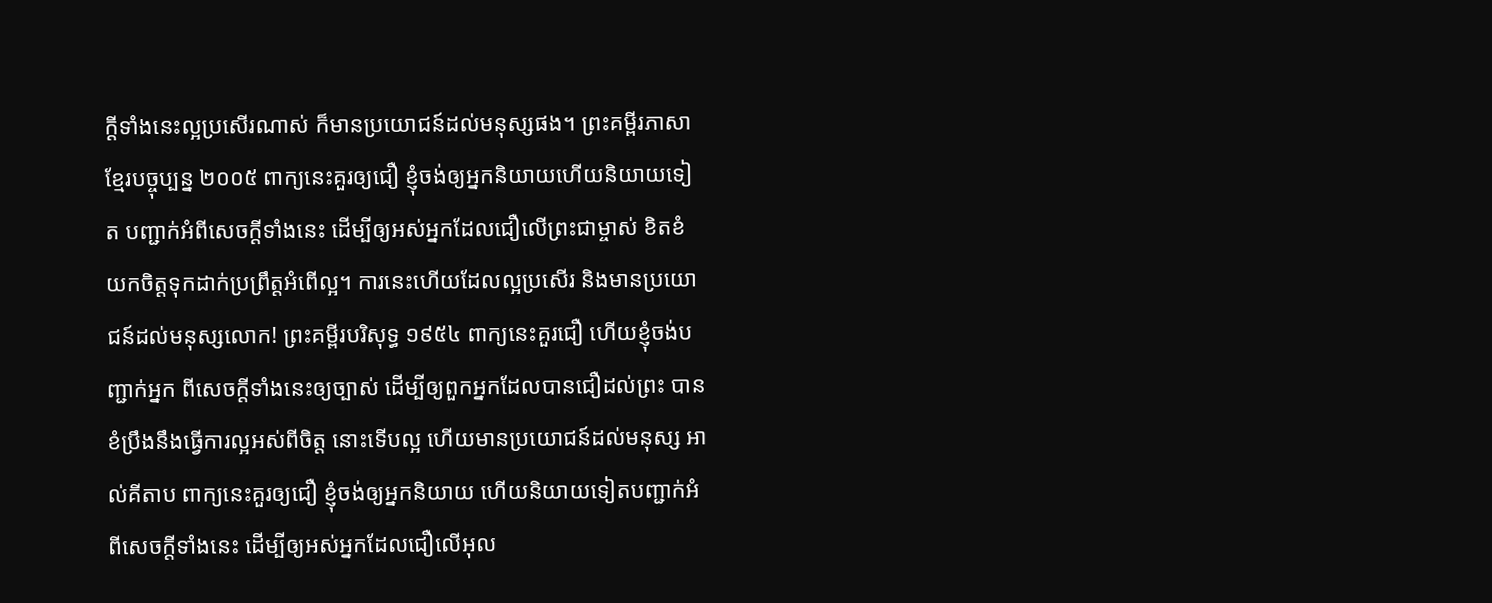ក្ដីទាំងនេះល្អប្រសើរណាស់ ក៏មានប្រយោជន៍ដល់មនុស្សផង។ ព្រះគម្ពីរភាសាខ្មែរបច្ចុប្បន្ន ២០០៥ ពាក្យនេះគួរឲ្យជឿ ខ្ញុំចង់ឲ្យអ្នកនិយាយហើយនិយាយទៀត បញ្ជាក់អំពីសេចក្ដីទាំងនេះ ដើម្បីឲ្យអស់អ្នកដែលជឿលើព្រះជាម្ចាស់ ខិតខំយកចិត្តទុកដាក់ប្រព្រឹត្តអំពើល្អ។ ការនេះហើយដែលល្អប្រសើរ និងមានប្រយោជន៍ដល់មនុស្សលោក! ព្រះគម្ពីរបរិសុទ្ធ ១៩៥៤ ពាក្យនេះគួរជឿ ហើយខ្ញុំចង់បញ្ជាក់អ្នក ពីសេចក្ដីទាំងនេះឲ្យច្បាស់ ដើម្បីឲ្យពួកអ្នកដែលបានជឿដល់ព្រះ បានខំប្រឹងនឹងធ្វើការល្អអស់ពីចិត្ត នោះទើបល្អ ហើយមានប្រយោជន៍ដល់មនុស្ស អាល់គីតាប ពាក្យនេះគួរឲ្យជឿ ខ្ញុំចង់ឲ្យអ្នកនិយាយ ហើយនិយាយទៀតបញ្ជាក់អំពីសេចក្ដីទាំងនេះ ដើម្បីឲ្យអស់អ្នកដែលជឿលើអុល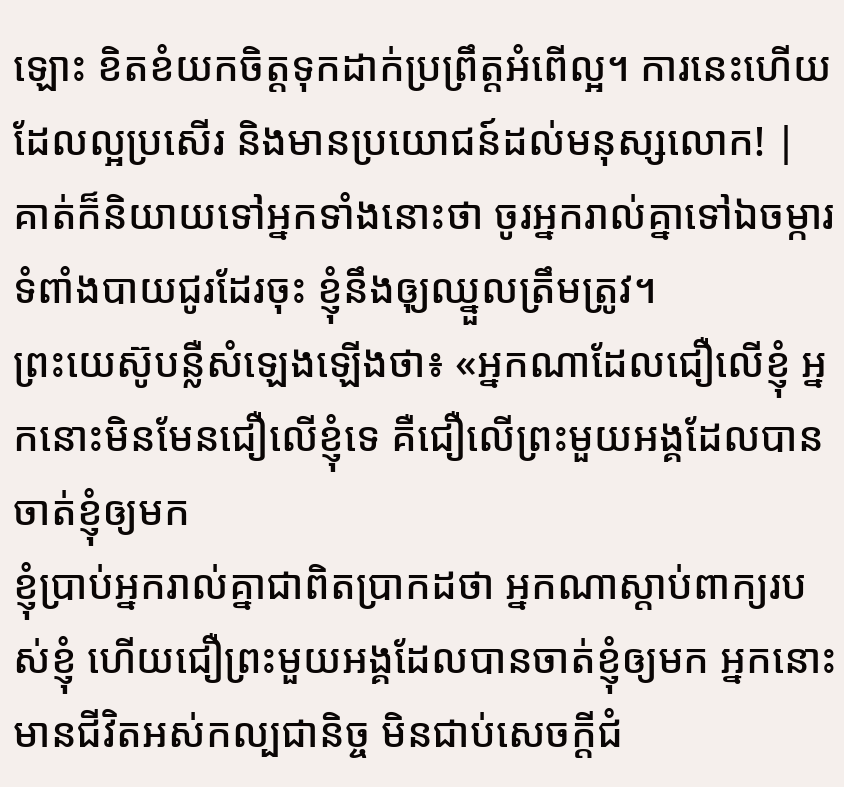ឡោះ ខិតខំយកចិត្ដទុកដាក់ប្រព្រឹត្ដអំពើល្អ។ ការនេះហើយដែលល្អប្រសើរ និងមានប្រយោជន៍ដល់មនុស្សលោក! |
គាត់ក៏និយាយទៅអ្នកទាំងនោះថា ចូរអ្នករាល់គ្នាទៅឯចម្ការទំពាំងបាយជូរដែរចុះ ខ្ញុំនឹងឲុ្យឈ្នួលត្រឹមត្រូវ។
ព្រះយេស៊ូបន្លឺសំឡេងឡើងថា៖ «អ្នកណាដែលជឿលើខ្ញុំ អ្នកនោះមិនមែនជឿលើខ្ញុំទេ គឺជឿលើព្រះមួយអង្គដែលបានចាត់ខ្ញុំឲ្យមក
ខ្ញុំប្រាប់អ្នករាល់គ្នាជាពិតប្រាកដថា អ្នកណាស្តាប់ពាក្យរបស់ខ្ញុំ ហើយជឿព្រះមួយអង្គដែលបានចាត់ខ្ញុំឲ្យមក អ្នកនោះមានជីវិតអស់កល្បជានិច្ច មិនជាប់សេចក្ដីជំ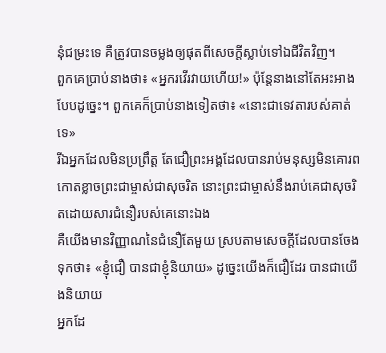នុំជម្រះទេ គឺត្រូវបានចម្លងឲ្យផុតពីសេចក្តីស្លាប់ទៅឯជីវិតវិញ។
ពួកគេប្រាប់នាងថា៖ «អ្នករវើរវាយហើយ!» ប៉ុន្ដែនាងនៅតែអះអាងបែបដូច្នេះ។ ពួកគេក៏ប្រាប់នាងទៀតថា៖ «នោះជាទេវតារបស់គាត់ទេ»
រីឯអ្នកដែលមិនប្រព្រឹត្ដ តែជឿព្រះអង្គដែលបានរាប់មនុស្សមិនគោរពកោតខ្លាចព្រះជាម្ចាស់ជាសុចរិត នោះព្រះជាម្ចាស់នឹងរាប់គេជាសុចរិតដោយសារជំនឿរបស់គេនោះឯង
គឺយើងមានវិញ្ញាណនៃជំនឿតែមួយ ស្របតាមសេចក្ដីដែលបានចែងទុកថា៖ «ខ្ញុំជឿ បានជាខ្ញុំនិយាយ» ដូច្នេះយើងក៏ជឿដែរ បានជាយើងនិយាយ
អ្នកដែ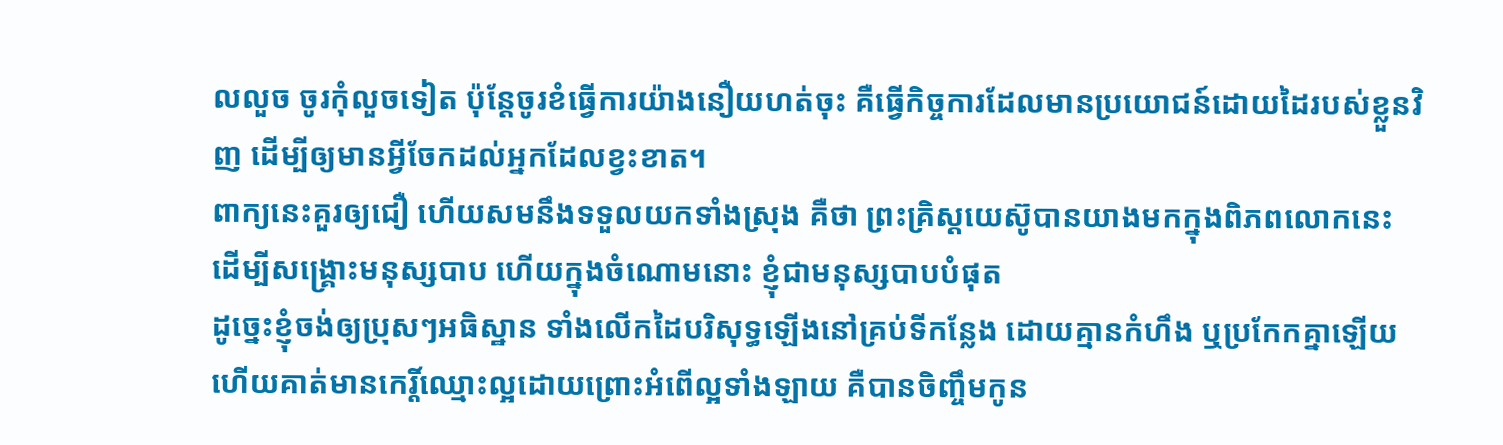លលួច ចូរកុំលួចទៀត ប៉ុន្ដែចូរខំធ្វើការយ៉ាងនឿយហត់ចុះ គឺធ្វើកិច្ចការដែលមានប្រយោជន៍ដោយដៃរបស់ខ្លួនវិញ ដើម្បីឲ្យមានអ្វីចែកដល់អ្នកដែលខ្វះខាត។
ពាក្យនេះគួរឲ្យជឿ ហើយសមនឹងទទួលយកទាំងស្រុង គឺថា ព្រះគ្រិស្ដយេស៊ូបានយាងមកក្នុងពិភពលោកនេះ ដើម្បីសង្គ្រោះមនុស្សបាប ហើយក្នុងចំណោមនោះ ខ្ញុំជាមនុស្សបាបបំផុត
ដូច្នេះខ្ញុំចង់ឲ្យប្រុសៗអធិស្ឋាន ទាំងលើកដៃបរិសុទ្ធឡើងនៅគ្រប់ទីកន្លែង ដោយគ្មានកំហឹង ឬប្រកែកគ្នាឡើយ
ហើយគាត់មានកេរ្តិ៍ឈ្មោះល្អដោយព្រោះអំពើល្អទាំងឡាយ គឺបានចិញ្ចឹមកូន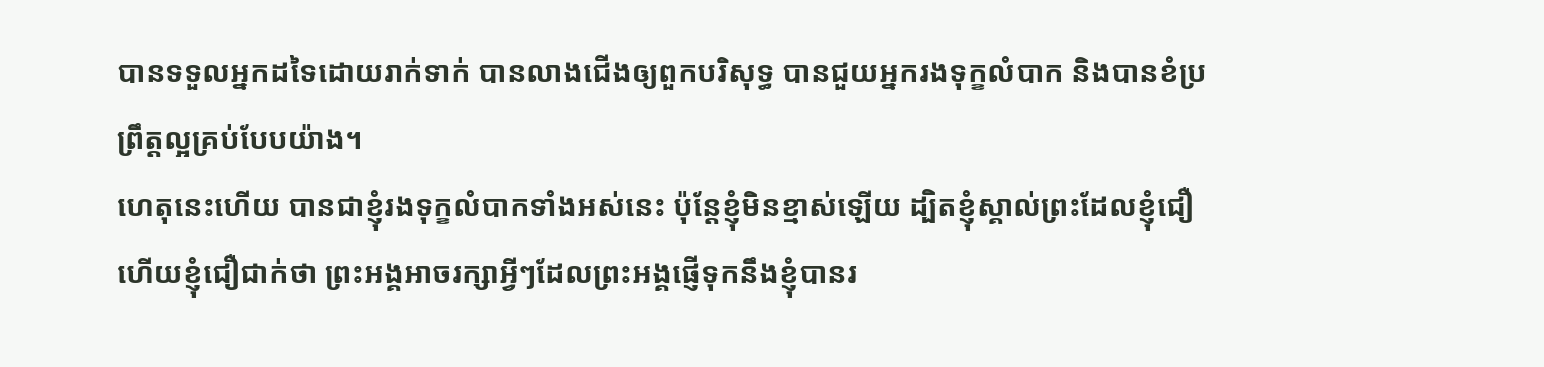បានទទួលអ្នកដទៃដោយរាក់ទាក់ បានលាងជើងឲ្យពួកបរិសុទ្ធ បានជួយអ្នករងទុក្ខលំបាក និងបានខំប្រព្រឹត្ដល្អគ្រប់បែបយ៉ាង។
ហេតុនេះហើយ បានជាខ្ញុំរងទុក្ខលំបាកទាំងអស់នេះ ប៉ុន្ដែខ្ញុំមិនខ្មាស់ឡើយ ដ្បិតខ្ញុំស្គាល់ព្រះដែលខ្ញុំជឿ ហើយខ្ញុំជឿជាក់ថា ព្រះអង្គអាចរក្សាអ្វីៗដែលព្រះអង្គផ្ញើទុកនឹងខ្ញុំបានរ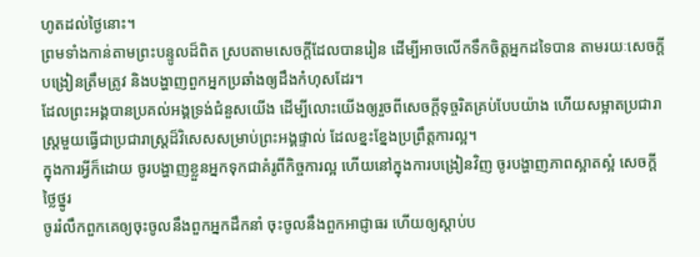ហូតដល់ថ្ងៃនោះ។
ព្រមទាំងកាន់តាមព្រះបន្ទូលដ៏ពិត ស្របតាមសេចក្ដីដែលបានរៀន ដើម្បីអាចលើកទឹកចិត្ដអ្នកដទៃបាន តាមរយៈសេចក្ដីបង្រៀនត្រឹមត្រូវ និងបង្ហាញពួកអ្នកប្រឆាំងឲ្យដឹងកំហុសដែរ។
ដែលព្រះអង្គបានប្រគល់អង្គទ្រង់ជំនួសយើង ដើម្បីលោះយើងឲ្យរួចពីសេចក្ដីទុច្ចរិតគ្រប់បែបយ៉ាង ហើយសម្អាតប្រជារាស្ត្រមួយធ្វើជាប្រជារាស្ដ្រដ៏វិសេសសម្រាប់ព្រះអង្គផ្ទាល់ ដែលខ្នះខ្នែងប្រព្រឹត្ដការល្អ។
ក្នុងការអ្វីក៏ដោយ ចូរបង្ហាញខ្លួនអ្នកទុកជាគំរូពីកិច្ចការល្អ ហើយនៅក្នុងការបង្រៀនវិញ ចូរបង្ហាញភាពស្អាតស្អំ សេចក្ដីថ្លៃថ្នូរ
ចូររំលឹកពួកគេឲ្យចុះចូលនឹងពួកអ្នកដឹកនាំ ចុះចូលនឹងពួកអាជ្ញាធរ ហើយឲ្យស្ដាប់ប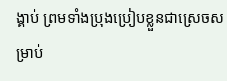ង្គាប់ ព្រមទាំងប្រុងប្រៀបខ្លួនជាស្រេចសម្រាប់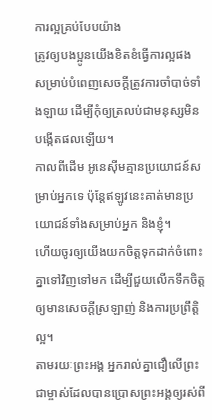ការល្អគ្រប់បែបយ៉ាង
ត្រូវឲ្យបងប្អូនយើងខិតខំធ្វើការល្អផង សម្រាប់បំពេញសេចក្ដីត្រូវការចាំបាច់ទាំងឡាយ ដើម្បីកុំឲ្យត្រលប់ជាមនុស្សមិនបង្កើតផលឡើយ។
កាលពីដើម អូនេស៊ីមគ្មានប្រយោជន៍សម្រាប់អ្នកទេ ប៉ុន្ដែឥឡូវនេះគាត់មានប្រយោជន៍ទាំងសម្រាប់អ្នក និងខ្ញុំ។
ហើយចូរឲ្យយើងយកចិត្ដទុកដាក់ចំពោះគ្នាទៅវិញទៅមក ដើម្បីជួយលើកទឹកចិត្ដឲ្យមានសេចក្ដីស្រឡាញ់ និងការប្រព្រឹត្ដិល្អ។
តាមរយៈព្រះអង្គ អ្នករាល់គ្នាជឿលើព្រះជាម្ចាស់ដែលបានប្រោសព្រះអង្គឲ្យរស់ពី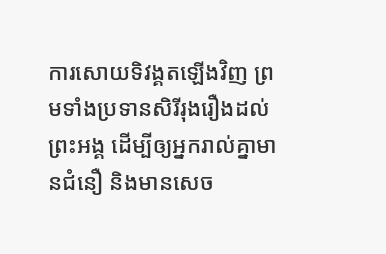ការសោយទិវង្គតឡើងវិញ ព្រមទាំងប្រទានសិរីរុងរឿងដល់ព្រះអង្គ ដើម្បីឲ្យអ្នករាល់គ្នាមានជំនឿ និងមានសេច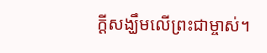ក្ដីសង្ឃឹមលើព្រះជាម្ចាស់។